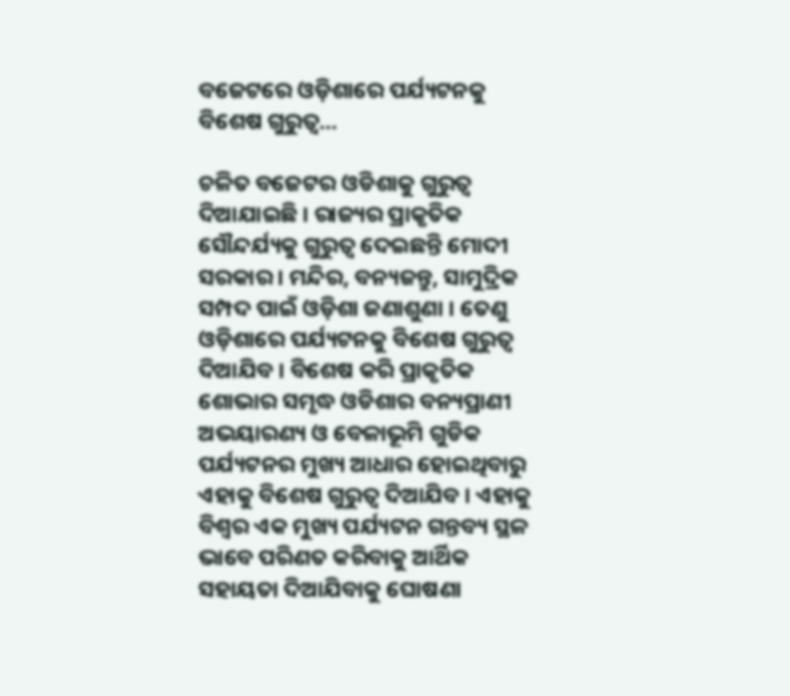ବଜେଟରେ ଓଡ଼ିଶାରେ ପର୍ଯ୍ୟଟନକୁ ବିଶେଷ ଗୁରୁତ୍ୱ…

ଚଳିତ ବଜେଟର ଓଡିଶାକୁ ଗୁରୁତ୍ୱ ଦିଆଯାଇଛି । ରାଜ୍ୟର ପ୍ରାକୃତିକ ସୌନ୍ଦର୍ଯ୍ୟକୁ ଗୁରୁତ୍ୱ ଦେଇଛନ୍ତି ମୋଦୀ ସରକାର । ମନ୍ଦିର, ବନ୍ୟଜନ୍ତୁ, ସାମୁଦ୍ରିକ ସମ୍ପଦ ପାଇଁ ଓଡ଼ିଶା ଜଣାଶୁଣା । ତେଣୁ ଓଡ଼ିଶାରେ ପର୍ଯ୍ୟଟନକୁ ବିଶେଷ ଗୁରୁତ୍ୱ ଦିଆଯିବ । ବିଶେଷ କରି ପ୍ରାକୃତିକ ଶୋଭାର ସମୃଦ୍ଧ ଓଡିଶାର ବନ୍ୟପ୍ରାଣୀ ଅଭୟାରଣ୍ୟ ଓ ବେଳାଭୂମି ଗୁଡିକ ପର୍ଯ୍ୟଟନର ମୁଖ୍ୟ ଆଧାର ହୋଇଥିବାରୁ ଏହାକୁ ବିଶେଷ ଗୁରୁତ୍ୱ ଦିଆଯିବ । ଏହାକୁ ବିଶ୍ୱର ଏକ ମୁଖ୍ୟ ପର୍ଯ୍ୟଟନ ଗନ୍ତବ୍ୟ ସ୍ଥଳ ଭାବେ ପରିଣତ କରିବାକୁ ଆର୍ଥିକ ସହାୟତା ଦିଆଯିବାକୁ ଘୋଷଣା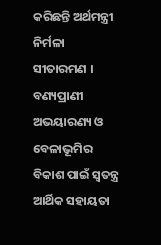କରିଛନ୍ତି ଅର୍ଥମନ୍ତ୍ରୀ ନିର୍ମଳା ସୀତାରମଣ । ବଣ୍ୟପ୍ରାଣୀ ଅଭୟାରଣ୍ୟ ଓ ବେଳାଭୂମିର ବିକାଶ ପାଇଁ ସ୍ବତନ୍ତ୍ର ଆର୍ଥିକ ସହାୟତା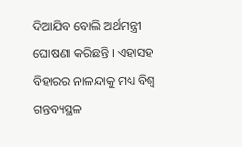ଦିଆଯିବ ବୋଲି ଅର୍ଥମନ୍ତ୍ରୀ ଘୋଷଣା କରିଛନ୍ତି । ଏହାସହ ବିହାରର ନାଳନ୍ଦାକୁ ମଧ୍ୟ ବିଶ୍ୱ ଗନ୍ତବ୍ୟସ୍ଥଳ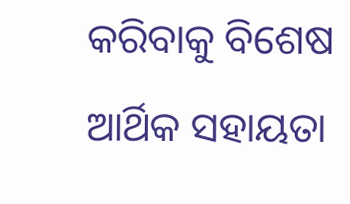କରିବାକୁ ବିଶେଷ ଆର୍ଥିକ ସହାୟତା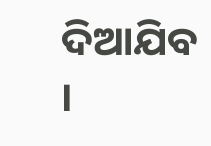ଦିଆଯିବ ।